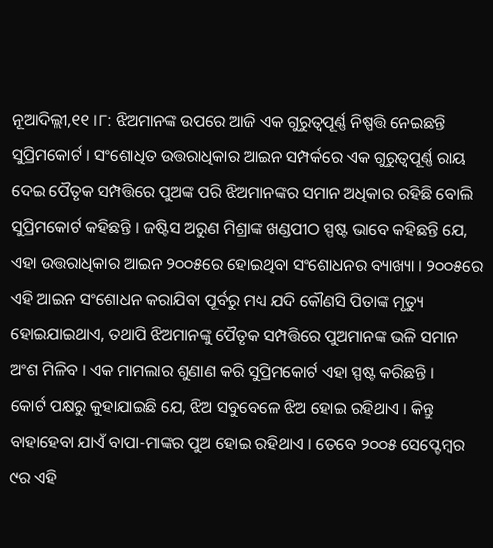ନୂଆଦିଲ୍ଲୀ,୧୧ ।୮: ଝିଅମାନଙ୍କ ଉପରେ ଆଜି ଏକ ଗୁରୁତ୍ୱପୂର୍ଣ୍ଣ ନିଷ୍ପତ୍ତି ନେଇଛନ୍ତି ସୁପ୍ରିମକୋର୍ଟ । ସଂଶୋଧିତ ଉତ୍ତରାଧିକାର ଆଇନ ସମ୍ପର୍କରେ ଏକ ଗୁରୁତ୍ୱପୂର୍ଣ୍ଣ ରାୟ ଦେଇ ପୈତୃକ ସମ୍ପତ୍ତିରେ ପୁଅଙ୍କ ପରି ଝିଅମାନଙ୍କର ସମାନ ଅଧିକାର ରହିଛି ବୋଲି ସୁପ୍ରିମକୋର୍ଟ କହିଛନ୍ତି । ଜଷ୍ଟିସ ଅରୁଣ ମିଶ୍ରାଙ୍କ ଖଣ୍ଡପୀଠ ସ୍ପଷ୍ଟ ଭାବେ କହିଛନ୍ତି ଯେ, ଏହା ଉତ୍ତରାଧିକାର ଆଇନ ୨୦୦୫ରେ ହୋଇଥିବା ସଂଶୋଧନର ବ୍ୟାଖ୍ୟା । ୨୦୦୫ରେ ଏହି ଆଇନ ସଂଶୋଧନ କରାଯିବା ପୂର୍ବରୁ ମଧ୍ୟ ଯଦି କୌଣସି ପିତାଙ୍କ ମୃତ୍ୟୁ ହୋଇଯାଇଥାଏ, ତଥାପି ଝିଅମାନଙ୍କୁ ପୈତୃକ ସମ୍ପତ୍ତିରେ ପୁଅମାନଙ୍କ ଭଳି ସମାନ ଅଂଶ ମିଳିବ । ଏକ ମାମଲାର ଶୁଣାଣ କରି ସୁପ୍ରିମକୋର୍ଟ ଏହା ସ୍ପଷ୍ଟ କରିଛନ୍ତି ।
କୋର୍ଟ ପକ୍ଷରୁ କୁହାଯାଇଛି ଯେ, ଝିଅ ସବୁବେଳେ ଝିଅ ହୋଇ ରହିଥାଏ । କିନ୍ତୁ ବାହାହେବା ଯାଏଁ ବାପା-ମାଙ୍କର ପୁଅ ହୋଇ ରହିଥାଏ । ତେବେ ୨୦୦୫ ସେପ୍ଟେମ୍ବର ୯ର ଏହି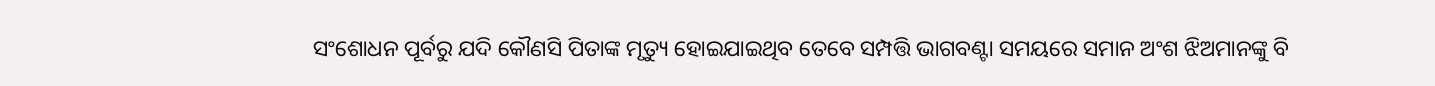ସଂଶୋଧନ ପୂର୍ବରୁ ଯଦି କୌଣସି ପିତାଙ୍କ ମୃତ୍ୟୁ ହୋଇଯାଇଥିବ ତେବେ ସମ୍ପତ୍ତି ଭାଗବଣ୍ଟା ସମୟରେ ସମାନ ଅଂଶ ଝିଅମାନଙ୍କୁ ବି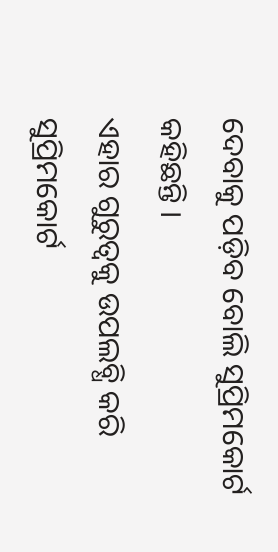ଦେବାକୁ ପଡ଼ିବ ବୋଲି ସୁପ୍ରିମକୋର୍ଟ କହିଛନ୍ତି ।
ଏହାର ଗୁରୁତ୍ୱକୁ ଉପଲବ୍ଧି କରି ସୁପ୍ରିମକୋର୍ଟ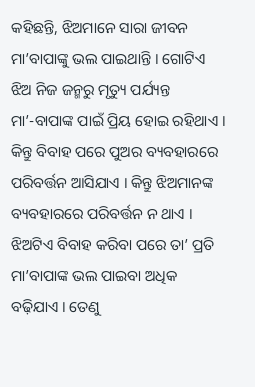କହିଛନ୍ତି, ଝିଅମାନେ ସାରା ଜୀବନ ମା’ବାପାଙ୍କୁ ଭଲ ପାଇଥାନ୍ତି । ଗୋଟିଏ ଝିଅ ନିଜ ଜନ୍ମରୁ ମୃତ୍ୟୁ ପର୍ଯ୍ୟନ୍ତ ମା’-ବାପାଙ୍କ ପାଇଁ ପ୍ରିୟ ହୋଇ ରହିଥାଏ । କିନ୍ତୁ ବିବାହ ପରେ ପୁଅର ବ୍ୟବହାରରେ ପରିବର୍ତ୍ତନ ଆସିଯାଏ । କିନ୍ତୁ ଝିଅମାନଙ୍କ ବ୍ୟବହାରରେ ପରିବର୍ତ୍ତନ ନ ଥାଏ । ଝିଅଟିଏ ବିବାହ କରିବା ପରେ ତା’ ପ୍ରତି ମା’ବାପାଙ୍କ ଭଲ ପାଇବା ଅଧିକ ବଢ଼ିଯାଏ । ତେଣୁ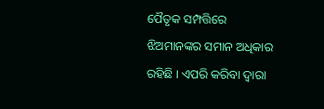ପୈତୃକ ସମ୍ପତ୍ତିରେ ଝିଅମାନଙ୍କର ସମାନ ଅଧିକାର ରହିଛି । ଏପରି କରିବା ଦ୍ୱାରା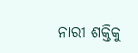ନାରୀ ଶକ୍ତିକୁ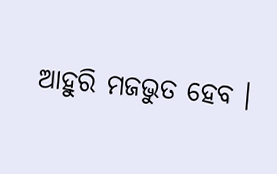ଆହୁରି ମଜଭୁତ ହେବ ।